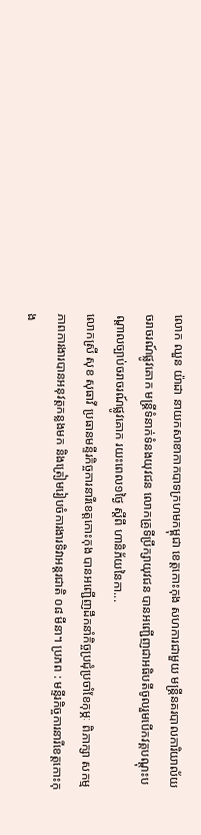លោក ឈួន យ៉ាដា នាយកសាខាកាកបាទក្រហមកម្ពុជា ខេត្តកោះកុង សហការជាមួយ មន្ត្រីនគរបាលការិយាល័យ ចរាចរណ៍ផ្លូវគោក មន្ត្រីទំនាក់ទំនងយុវជន លោកគ្រូទីប្រឹក្សាយុវជន បានអញ្ជើញជាអធិបតីចូលរួមបេីកវគ្គបណ្តុះបណ្តាលច្បាប់ចរាចរណ៍ផ្លូវគោក រយះពេល១ថ្ងៃ ស្តីពី ហានិភ័យនៃកា...
លោកស្រី សុខ សុធាវី ប្រធានមន្ទីរកិច្ចការនារីខេត្តកោះកុង បានអញ្ជើញដឹកនាំកិច្ចប្រជុំប្រចាំខែកុម្ភៈ ពិភាក្សា សកម្មភាពការងារបានអនុវត្តកន្លងមក និងត្រៀមរៀបចំការងារទិវាអន្តរជាតិ ០៨ មីនា។ ប្រភព : មន្ទីរកិច្ចការនារីខេត្តកោះកុង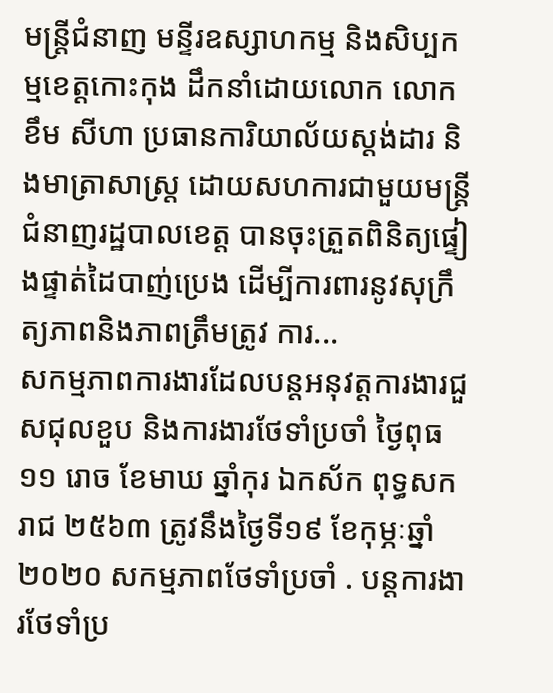មន្ត្រីជំនាញ មន្ទីរឧស្សាហកម្ម និងសិប្បកម្មខេត្តកោះកុង ដឹកនាំដោយលោក លោក ខឹម សីហា ប្រធានការិយាល័យស្តង់ដារ និងមាត្រាសាស្ត្រ ដោយសហការជាមួយមន្រ្តីជំនាញរដ្ឋបាលខេត្ត បានចុះត្រួតពិនិត្យផ្ទៀងផ្ទាត់ដៃបាញ់ប្រេង ដើម្បីការពារនូវសុក្រឹត្យភាពនិងភាពត្រឹមត្រូវ ការ...
សកម្មភាពការងារដែលបន្តអនុវត្តការងារជួសជុលខួប និងការងារថែទាំប្រចាំ ថ្ងៃពុធ ១១ រោច ខែមាឃ ឆ្នាំកុរ ឯកស័ក ពុទ្ធសករាជ ២៥៦៣ ត្រូវនឹងថ្ងៃទី១៩ ខែកុម្ភៈឆ្នាំ២០២០ សកម្មភាពថែទាំប្រចាំ . បន្តការងារថែទាំប្រ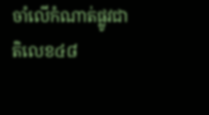ចាំលើកំណាត់ផ្លូវជាតិលេខ៤៨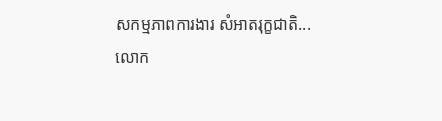សកម្មភាពការងារ សំអាតរុក្ខជាតិ...
លោក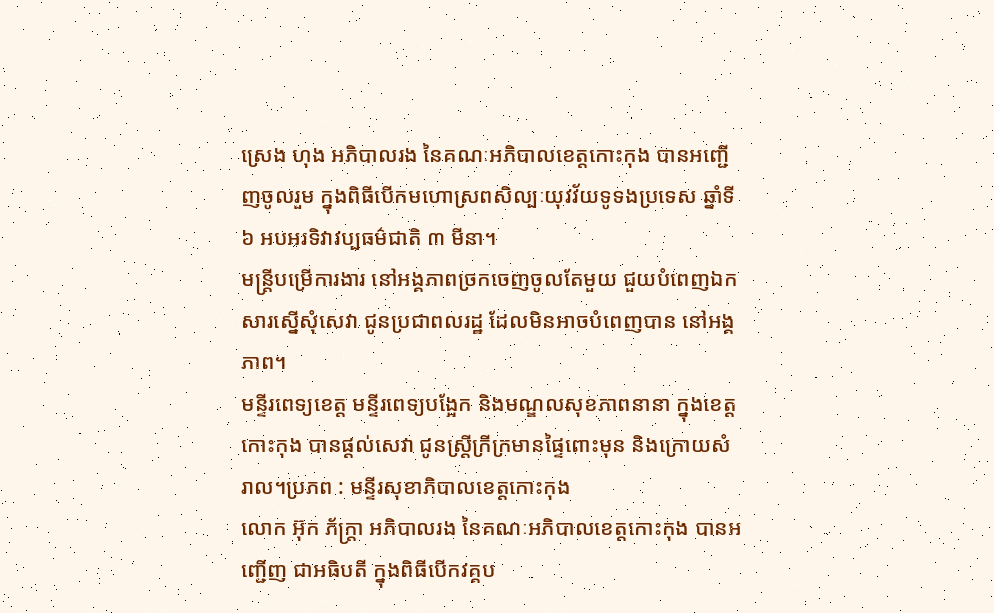ស្រេង ហុង អភិបាលរង នៃគណៈអភិបាលខេត្តកោះកុង បានអញ្ជើញចូលរួម ក្នុងពិធីបើកមហោស្រពសិល្បៈយុវវ័យទូទងប្រទេស ឆ្នាំទី៦ អបអរទិវាវប្បធម៌ជាតិ ៣ មីនា។
មន្ត្រីបម្រើការងារ នៅអង្គភាពច្រកចេញចូលតែមួយ ជួយបំពេញឯកសារស្នើសុំសេវា ជូនប្រជាពលរដ្ឋ ដែលមិនអាចបំពេញបាន នៅអង្គភាព។
មន្ទីរពេទ្យខេត្ត មន្ទីរពេទ្យបង្អែក និងមណ្ឌលសុខភាពនានា ក្នុងខេត្តកោះកុង បានផ្ដល់សេវា ជូនស្ត្រីក្រីក្រមានផ្ទៃពោះមុន និងក្រោយសំរាល។ប្រភព : មន្ទីរសុខាភិបាលខេត្តកោះកុង
លោក អ៊ុក ភ័ក្ត្រា អភិបាលរង នៃគណៈអភិបាលខេត្តកោះកុង បានអញ្ជើញ ជាអធិបតី ក្នុងពិធីបើកវគ្គប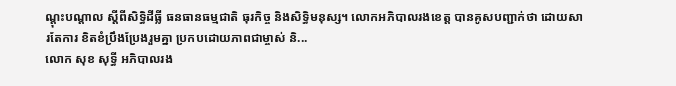ណ្តុះបណ្តាល ស្តីពីសិទ្ធិដីធ្លី ធនធានធម្មជាតិ ធុរកិច្ច និងសិទ្ធិមនុស្ស។ លោកអភិបាលរងខេត្ត បានគូសបញ្ជាក់ថា ដោយសារតែការ ខិតខំប្រឹងប្រែងរួមគ្នា ប្រកបដោយភាពជាម្ចាស់ និ...
លោក សុខ សុទ្ធី អភិបាលរង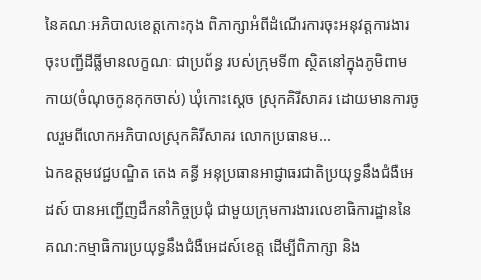នៃគណៈអភិបាលខេត្តកោះកុង ពិភាក្សាអំពីដំណើរការចុះអនុវត្តការងារចុះបញ្ជីដីធ្លីមានលក្ខណៈ ជាប្រព័ន្ធ របស់ក្រុមទី៣ ស្ថិតនៅក្នុងភូមិពាមកាយ(ចំណុចកូនកុកចាស់) ឃុំកោះស្តេច ស្រុកគិរីសាគរ ដោយមានការចូលរួមពីលោកអភិបាលស្រុកគិរីសាគរ លោកប្រធានម...
ឯកឧត្តមវេជ្ជបណ្ឌិត តេង គន្ធី អនុប្រធានអាជ្ញាធរជាតិប្រយុទ្ធនឹងជំងឺអេដស៍ បានអញ្ជើញដឹកនាំកិច្ចប្រជុំ ជាមួយក្រុមការងារលេខាធិការដ្ឋាននៃគណ:កម្មាធិការប្រយុទ្ធនឹងជំងឺអេដស៍ខេត្ត ដើម្បីពិភាក្សា និង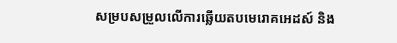សម្របសម្រួលលើការឆ្លើយតបមេរោគអេដស៍ និង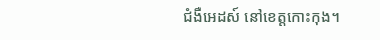ជំងឺអេដស៍ នៅខេត្តកោះកុង។